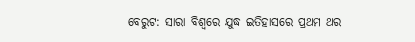ବେରୁଟ: ସାରା ବିଶ୍ୱରେ ଯୁଦ୍ଧ ଇତିହାସରେ ପ୍ରଥମ ଥର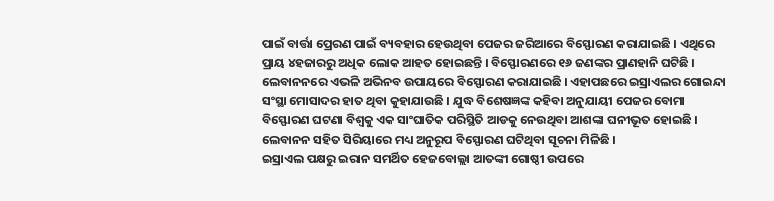ପାଇଁ ବାର୍ତ୍ତା ପ୍ରେରଣ ପାଇଁ ବ୍ୟବହାର ହେଉଥିବା ପେଜର ଜରିଆରେ ବିସ୍ଫୋରଣ କରାଯାଇଛି । ଏଥିରେ ପ୍ରାୟ ୪ହଜାରରୁ ଅଧିକ ଲୋକ ଆହତ ହୋଇଛନ୍ତି । ବିସ୍ଫୋରଣରେ ୧୬ ଜଣଙ୍କର ପ୍ରାଣହାନି ଘଟିଛି । ଲେବାନନରେ ଏଭଳି ଅଭିନବ ଉପାୟରେ ବିସ୍ଫୋରଣ କରାଯାଇଛି । ଏହାପଛରେ ଇସ୍ରାଏଲର ଗୋଇନ୍ଦା ସଂସ୍ଥା ମୋସାଦର ହାତ ଥିବା କୁହାଯାଉଛି । ଯୁଦ୍ଧ ବିଶେଷଜ୍ଞଙ୍କ କହିବା ଅନୁଯାୟୀ ପେଜର ବୋମା ବିସ୍ଫୋରଣ ଘଟଣା ବିଶ୍ୱକୁ ଏକ ସାଂଘାତିକ ପରିସ୍ଥିତି ଆଡକୁ ନେଉଥିବା ଆଶଙ୍କା ଘନୀଭୂତ ହୋଇଛି । ଲେବାନନ ସହିତ ସିରିୟାରେ ମଧ୍ୟ ଅନୁରୂପ ବିସ୍ଫୋରଣ ଘଟିଥିବା ସୂଚନା ମିଳିଛି ।
ଇସ୍ରାଏଲ ପକ୍ଷରୁ ଇରାନ ସମର୍ଥିତ ହେଜବୋଲ୍ଲା ଆତଙ୍କୀ ଗୋଷ୍ଠୀ ଉପରେ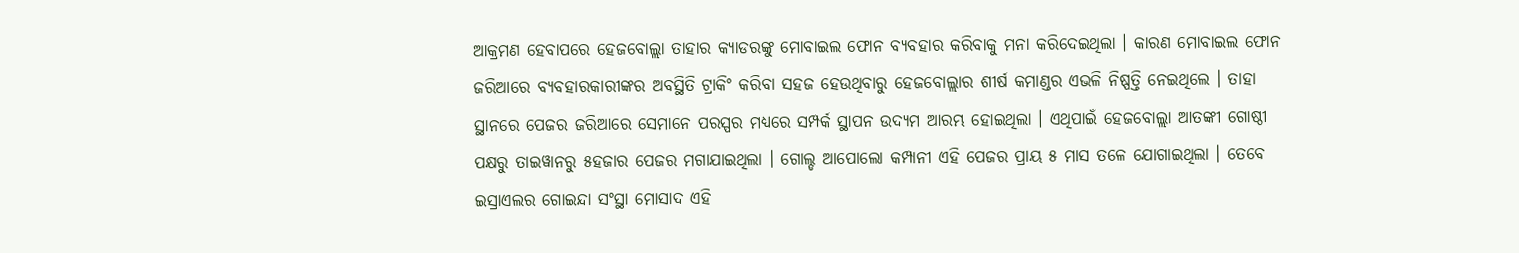ଆକ୍ରମଣ ହେବାପରେ ହେଜବୋଲ୍ଲା ତାହାର କ୍ୟାଡରଙ୍କୁ ମୋବାଇଲ ଫୋନ ବ୍ୟବହାର କରିବାକୁ ମନା କରିଦେଇଥିଲା । କାରଣ ମୋବାଇଲ ଫୋନ ଜରିଆରେ ବ୍ୟବହାରକାରୀଙ୍କର ଅବସ୍ଥିତି ଟ୍ରାକିଂ କରିବା ସହଜ ହେଉଥିବାରୁ ହେଜବୋଲ୍ଲାର ଶୀର୍ଷ କମାଣ୍ଡର ଏଭଳି ନିଷ୍ପତ୍ତି ନେଇଥିଲେ । ତାହା ସ୍ଥାନରେ ପେଜର ଜରିଆରେ ସେମାନେ ପରସ୍ପର ମଧ୍ୟରେ ସମ୍ପର୍କ ସ୍ଥାପନ ଉଦ୍ୟମ ଆରମ୍ଭ ହୋଇଥିଲା । ଏଥିପାଇଁ ହେଜବୋଲ୍ଲା ଆତଙ୍କୀ ଗୋଷ୍ଠୀ ପକ୍ଷରୁ ତାଇୱାନରୁ ୫ହଜାର ପେଜର ମଗାଯାଇଥିଲା । ଗୋଲ୍ଡ ଆପୋଲୋ କମ୍ପାନୀ ଏହି ପେଜର ପ୍ରାୟ ୫ ମାସ ତଳେ ଯୋଗାଇଥିଲା । ତେବେ ଇସ୍ରାଏଲର ଗୋଇନ୍ଦା ସଂସ୍ଥା ମୋସାଦ ଏହି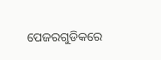ପେଜରଗୁଡିକରେ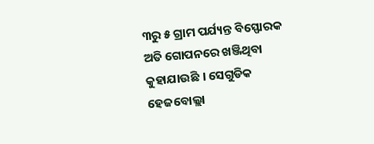୩ରୁ ୫ ଗ୍ରାମ ପର୍ଯ୍ୟନ୍ତ ବିସ୍ଫୋରକ ଅତି ଗୋପନରେ ଖଞ୍ଜିଥିବା କୁହାଯାଉଛି । ସେଗୁଡିକ ହେଜବୋଲ୍ଲା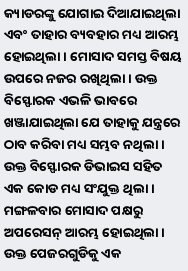କ୍ୟାଡରଙ୍କୁ ଯୋଗାଇ ଦିଆଯାଇଥିଲା ଏବଂ ତାହାର ବ୍ୟବହାର ମଧ୍ୟ ଆରମ୍ଭ ହୋଇଥିଲା । ମୋସାଦ ସମସ୍ତ ବିଷୟ ଉପରେ ନଜର ରଖିଥିଲା । ଉକ୍ତ ବିସ୍ଫୋରକ ଏଭଳି ଭାବରେ ଖଞ୍ଜାଯାଇଥିଲା ଯେ ତାହାକୁ ଯନ୍ତ୍ରରେ ଠାବ କରିବା ମଧ୍ୟ ସମ୍ଭବ ନଥିଲା । ଉକ୍ତ ବିସ୍ଫୋରକ ଡିଭାଇସ ସହିତ ଏକ କୋଡ ମଧ୍ୟ ସଂଯୁକ୍ତ ଥିଲା । ମଙ୍ଗଳବାର ମୋସାଦ ପକ୍ଷରୁ ଅପରେସନ୍ ଆରମ୍ଭ ହୋଇଥିଲା । ଉକ୍ତ ପେଜରଗୁଡିକୁ ଏକ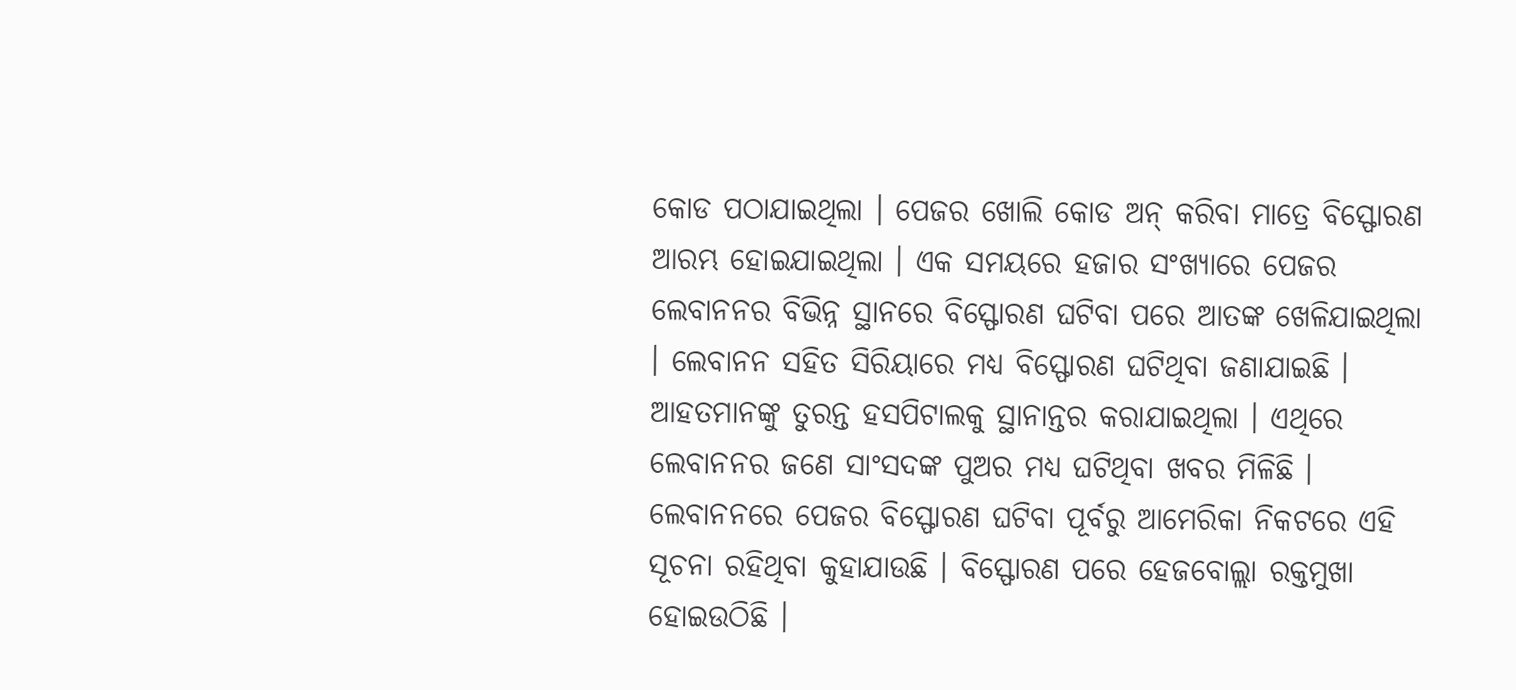କୋଡ ପଠାଯାଇଥିଲା । ପେଜର ଖୋଲି କୋଡ ଅନ୍ କରିବା ମାତ୍ରେ ବିସ୍ଫୋରଣ ଆରମ୍ଭ ହୋଇଯାଇଥିଲା । ଏକ ସମୟରେ ହଜାର ସଂଖ୍ୟାରେ ପେଜର ଲେବାନନର ବିଭିନ୍ନ ସ୍ଥାନରେ ବିସ୍ଫୋରଣ ଘଟିବା ପରେ ଆତଙ୍କ ଖେଳିଯାଇଥିଲା । ଲେବାନନ ସହିତ ସିରିୟାରେ ମଧ୍ୟ ବିସ୍ଫୋରଣ ଘଟିଥିବା ଜଣାଯାଇଛି । ଆହତମାନଙ୍କୁ ତୁରନ୍ତ ହସପିଟାଲକୁ ସ୍ଥାନାନ୍ତର କରାଯାଇଥିଲା । ଏଥିରେ ଲେବାନନର ଜଣେ ସାଂସଦଙ୍କ ପୁଅର ମଧ୍ୟ ଘଟିଥିବା ଖବର ମିଳିଛି । ଲେବାନନରେ ପେଜର ବିସ୍ଫୋରଣ ଘଟିବା ପୂର୍ବରୁ ଆମେରିକା ନିକଟରେ ଏହି ସୂଚନା ରହିଥିବା କୁହାଯାଉଛି । ବିସ୍ଫୋରଣ ପରେ ହେଜବୋଲ୍ଲା ରକ୍ତମୁଖା ହୋଇଉଠିଛି ।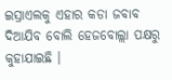ଇସ୍ରାଏଲକୁ ଏହାର କଡା ଜବାବ ଦିଆଯିବ ବୋଲି ହେଜବୋଲ୍ଲା ପକ୍ଷରୁ କୁହାଯାଇଛି ।